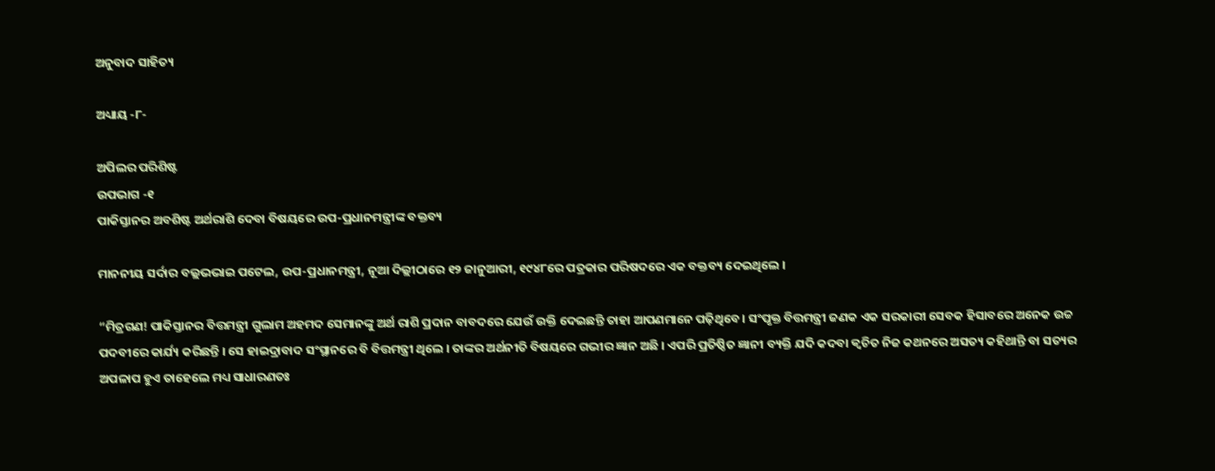ଅନୁବାଦ ସାହିତ୍ୟ

ଅଧ୍ୟାୟ -୮-

ଅପିଲର ପରିଶିଷ୍ଟ
ଉପଭାଗ -୧
ପାକିସ୍ତାନର ଅବଶିଷ୍ଟ ଅର୍ଥରାଶି ଦେବା ବିଷୟରେ ଉପ-ପ୍ରଧାନମନ୍ତ୍ରୀଙ୍କ ବକ୍ତବ୍ୟ

ମାନନୀୟ ସର୍ଦାର ବଲ୍ଲଭଭାଇ ପଟେଲ, ଉପ-ପ୍ରଧାନମନ୍ତ୍ରୀ, ନୂଆ ଦିଲ୍ଲୀଠାରେ ୧୨ ଜାନୁଆରୀ, ୧୯୪୮ରେ ପତ୍ରକାର ପରିଷଦରେ ଏକ ବକ୍ତବ୍ୟ ଦେଇଥିଲେ ।

“ମିତ୍ରଗଣ! ପାକିସ୍ତାନର ବିତ୍ତମନ୍ତ୍ରୀ ଗୁଲାମ ଅହମଦ ସେମାନଙ୍କୁ ଅର୍ଥ ରାଶି ପ୍ରଦାନ ବାବଦରେ ଯେଉଁ ଉକ୍ତି ଦେଇଛନ୍ତି ତାହା ଆପଣମାନେ ପଢ଼ିଥିବେ । ସଂପୃକ୍ତ ବିତ୍ତମନ୍ତ୍ରୀ ଜଣକ ଏକ ସରକାରୀ ସେବକ ହିସାବରେ ଅନେକ ଉଚ୍ଚ ପଦବୀରେ କାର୍ଯ୍ୟ କରିଛନ୍ତି । ସେ ହାଇଦ୍ରାବାଦ ସଂସ୍ଥାନରେ ବି ବିତ୍ତମନ୍ତ୍ରୀ ଥିଲେ । ତାଙ୍କର ଅର୍ଥନୀତି ବିଷୟରେ ଗଭୀର ଜ୍ଞାନ ଅଛି । ଏପରି ପ୍ରତିଷ୍ଠିତ ଜ୍ଞାନୀ ବ୍ୟକ୍ତି ଯଦି କଦବା କ୍ୱଚିତ ନିଜ କଥନରେ ଅସତ୍ୟ କହିଥାନ୍ତି ବା ସତ୍ୟର ଅପଳାପ ହୁଏ ତାହେଲେ ମଧ୍ୟ ସାଧାରଣତଃ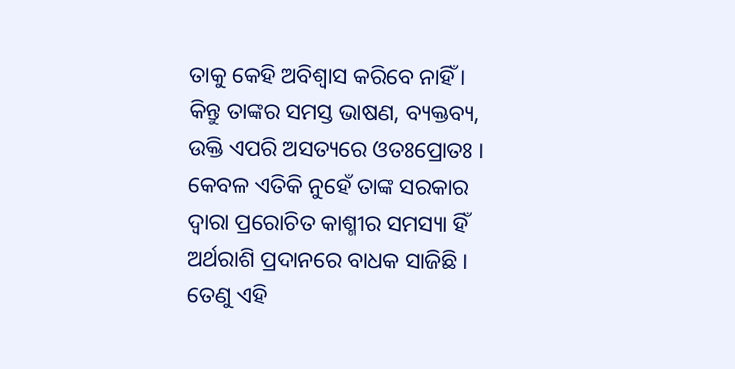ତାକୁ କେହି ଅବିଶ୍ୱାସ କରିବେ ନାହିଁ । କିନ୍ତୁ ତାଙ୍କର ସମସ୍ତ ଭାଷଣ, ବ୍ୟକ୍ତବ୍ୟ, ଉକ୍ତି ଏପରି ଅସତ୍ୟରେ ଓତଃପ୍ରୋତଃ । କେବଳ ଏତିକି ନୁହେଁ ତାଙ୍କ ସରକାର ଦ୍ୱାରା ପ୍ରରୋଚିତ କାଶ୍ମୀର ସମସ୍ୟା ହିଁ ଅର୍ଥରାଶି ପ୍ରଦାନରେ ବାଧକ ସାଜିଛି । ତେଣୁ ଏହି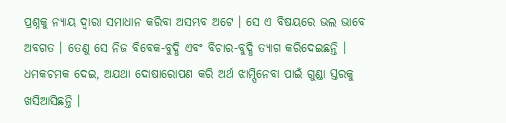ପ୍ରଶ୍ନକୁ ନ୍ୟାୟ ଦ୍ୱାରା ସମାଧାନ କରିବା ଅସମ୍ଭବ ଅଟେ । ସେ ଏ ବିଷୟରେ ଭଲ ଭାବେ ଅବଗତ । ତେଣୁ ସେ ନିଜ ବିବେକ-ବୁଦ୍ଧି ଏବଂ ବିଚାର-ବୁଦ୍ଧି ତ୍ୟାଗ କରିଦେଇଛନ୍ତି । ଧମକଚମକ ଦେଇ, ଅଯଥା ଦୋଷାରୋପଣ କରି ଅର୍ଥ ଝାମ୍ପିନେବା ପାଇଁ ଗୁଣ୍ଡା ସ୍ତରକୁ ଖସିଆସିଛନ୍ତି ।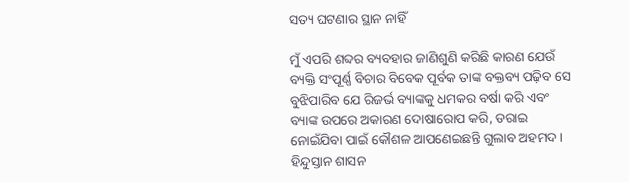ସତ୍ୟ ଘଟଣାର ସ୍ଥାନ ନାହିଁ

ମୁଁ ଏପରି ଶବ୍ଦର ବ୍ୟବହାର ଜାଣିଶୁଣି କରିଛି କାରଣ ଯେଉଁ ବ୍ୟକ୍ତି ସଂପୂର୍ଣ୍ଣ ବିଚାର ବିବେକ ପୂର୍ବକ ତାଙ୍କ ବକ୍ତବ୍ୟ ପଢ଼ିବ ସେ ବୁଝିପାରିବ ଯେ ରିଜର୍ଭ ବ୍ୟାଙ୍କକୁ ଧମକର ବର୍ଷା କରି ଏବଂ ବ୍ୟାଙ୍କ ଉପରେ ଅକାରଣ ଦୋଷାରୋପ କରି, ଡରାଇ ନୋଇଁଯିବା ପାଇଁ କୌଶଳ ଆପଣେଇଛନ୍ତି ଗୁଲାବ ଅହମଦ । ହିନ୍ଦୁସ୍ତାନ ଶାସନ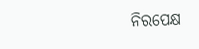ନିରପେକ୍ଷ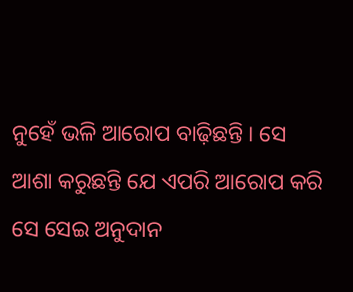ନୁହେଁ ଭଳି ଆରୋପ ବାଢ଼ିଛନ୍ତି । ସେ ଆଶା କରୁଛନ୍ତି ଯେ ଏପରି ଆରୋପ କରି ସେ ସେଇ ଅନୁଦାନ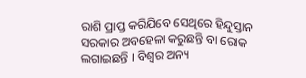ରାଶି ପ୍ରାପ୍ତ କରିଯିବେ ସେଥିରେ ହିନ୍ଦୁସ୍ତାନ ସରକାର ଅବହେଳା କରୁଛନ୍ତି ବା ରୋକ ଲଗାଇଛନ୍ତି । ବିଶ୍ୱର ଅନ୍ୟ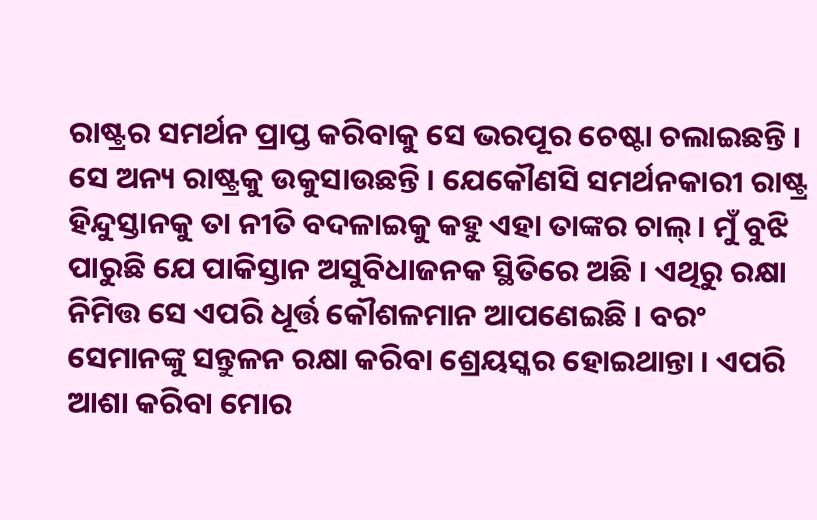ରାଷ୍ଟ୍ରର ସମର୍ଥନ ପ୍ରାପ୍ତ କରିବାକୁ ସେ ଭରପୂର ଚେଷ୍ଟା ଚଲାଇଛନ୍ତି । ସେ ଅନ୍ୟ ରାଷ୍ଟ୍ରକୁ ଉକୁସାଉଛନ୍ତି । ଯେକୌଣସି ସମର୍ଥନକାରୀ ରାଷ୍ଟ୍ର ହିନ୍ଦୁସ୍ତାନକୁ ତା ନୀତି ବଦଳାଇକୁ କହୁ ଏହା ତାଙ୍କର ଚାଲ୍ । ମୁଁ ବୁଝି ପାରୁଛି ଯେ ପାକିସ୍ତାନ ଅସୁବିଧାଜନକ ସ୍ଥିତିରେ ଅଛି । ଏଥିରୁ ରକ୍ଷା ନିମିତ୍ତ ସେ ଏପରି ଧୂର୍ତ୍ତ କୌଶଳମାନ ଆପଣେଇଛି । ବରଂ ସେମାନଙ୍କୁ ସନ୍ତୁଳନ ରକ୍ଷା କରିବା ଶ୍ରେୟସ୍କର ହୋଇଥାନ୍ତା । ଏପରି ଆଶା କରିବା ମୋର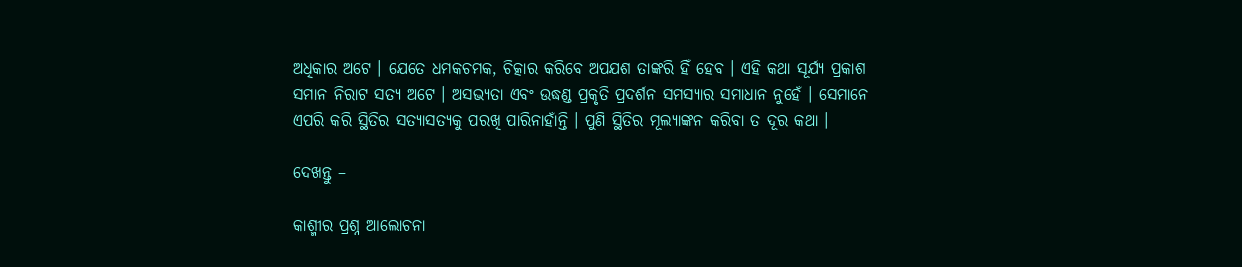ଅଧିକାର ଅଟେ । ଯେତେ ଧମକଚମକ, ଚିତ୍କାର କରିବେ ଅପଯଶ ତାଙ୍କରି ହିଁ ହେବ । ଏହି କଥା ସୂର୍ଯ୍ୟ ପ୍ରକାଶ ସମାନ ନିରାଟ ସତ୍ୟ ଅଟେ । ଅସଭ୍ୟତା ଏବଂ ଉଦ୍ଧଣ୍ଡ ପ୍ରକୃତି ପ୍ରଦର୍ଶନ ସମସ୍ୟାର ସମାଧାନ ନୁହେଁ । ସେମାନେ ଏପରି କରି ସ୍ଥିତିର ସତ୍ୟାସତ୍ୟକୁ ପରଖି ପାରିନାହାଁନ୍ତି । ପୁଣି ସ୍ଥିତିର ମୂଲ୍ୟାଙ୍କନ କରିବା ତ ଦୂର କଥା ।

ଦେଖନ୍ତୁ –

କାଶ୍ମୀର ପ୍ରଶ୍ନ ଆଲୋଚନା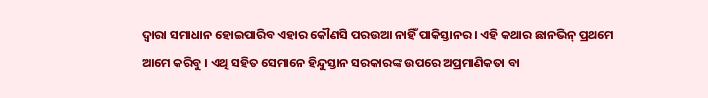ଦ୍ୱାରା ସମାଧାନ ହୋଇପାରିବ ଏହାର କୌଣସି ପରଉଆ ନାହିଁ ପାକିସ୍ତାନର । ଏହି କଥାର ଛାନଭିନ୍ ପ୍ରଥମେ ଆମେ କରିବୁ । ଏଥି ସହିତ ସେମାନେ ହିନ୍ଦୁସ୍ତାନ ସରକାରଙ୍କ ଉପରେ ଅପ୍ରମାଣିକତା ବା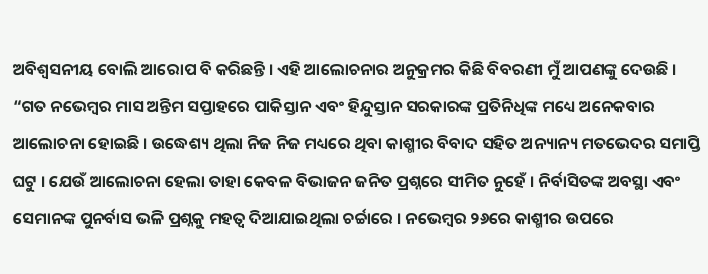ଅବିଶ୍ୱସନୀୟ ବୋଲି ଆରୋପ ବି କରିଛନ୍ତି । ଏହି ଆଲୋଚନାର ଅନୁକ୍ରମର କିଛି ବିବରଣୀ ମୁଁ ଆପଣଙ୍କୁ ଦେଉଛି । “ଗତ ନଭେମ୍ବର ମାସ ଅନ୍ତିମ ସପ୍ତାହରେ ପାକିସ୍ତାନ ଏବଂ ହିନ୍ଦୁସ୍ତାନ ସରକାରଙ୍କ ପ୍ରତିନିଧିଙ୍କ ମଧ୍ୟେ ଅନେକବାର ଆଲୋଚନା ହୋଇଛି । ଉଦ୍ଧେଶ୍ୟ ଥିଲା ନିଜ ନିଜ ମଧ୍ୟରେ ଥିବା କାଶ୍ମୀର ବିବାଦ ସହିତ ଅନ୍ୟାନ୍ୟ ମତଭେଦର ସମାପ୍ତି ଘଟୁ । ଯେଉଁ ଆଲୋଚନା ହେଲା ତାହା କେବଳ ବିଭାଜନ ଜନିତ ପ୍ରଶ୍ନରେ ସୀମିତ ନୁହେଁ । ନିର୍ବାସିତଙ୍କ ଅବସ୍ଥା ଏବଂ ସେମାନଙ୍କ ପୁନର୍ବାସ ଭଳି ପ୍ରଶ୍ନକୁ ମହତ୍ୱ ଦିଆଯାଇଥିଲା ଚର୍ଚ୍ଚାରେ । ନଭେମ୍ବର ୨୬ରେ କାଶ୍ମୀର ଉପରେ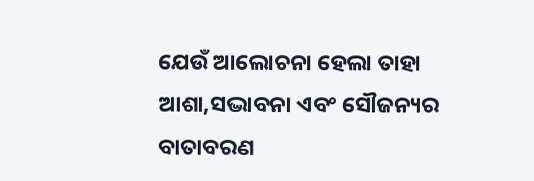ଯେଉଁ ଆଲୋଚନା ହେଲା ତାହା ଆଶା,ସଦ୍ଭାବନା ଏବଂ ସୌଜନ୍ୟର ବାତାବରଣ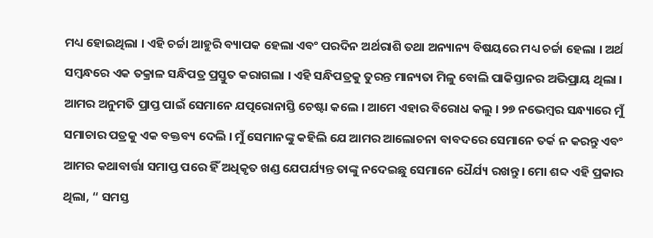ମଧ୍ୟ ହୋଇଥିଲା । ଏହି ଚର୍ଚ୍ଚା ଆହୁରି ବ୍ୟାପକ ହେଲା ଏବଂ ପରଦିନ ଅର୍ଥରାଶି ତଥା ଅନ୍ୟାନ୍ୟ ବିଷୟରେ ମଧ୍ୟ ଚର୍ଚ୍ଚା ହେଲା । ଅର୍ଥ ସମ୍ବନ୍ଧରେ ଏକ ତକ୍ରାଳ ସନ୍ଧିପତ୍ର ପ୍ରସ୍ତୁତ କରାଗଲା । ଏହି ସନ୍ଧିପତ୍ରକୁ ତୁରନ୍ତ ମାନ୍ୟତା ମିଳୁ ବୋଲି ପାକିସ୍ତାନର ଅଭିପ୍ରାୟ ଥିଲା । ଆମର ଅନୁମତି ପ୍ରାପ୍ତ ପାଇଁ ସେମାନେ ଯତ୍ପରୋନାସ୍ତି ଚେଷ୍ଟା କଲେ । ଆମେ ଏହାର ବିରୋଧ କଲୁ । ୨୭ ନଭେମ୍ବର ସନ୍ଧ୍ୟାରେ ମୁଁ ସମାଚାର ପତ୍ରକୁ ଏକ ବକ୍ତବ୍ୟ ଦେଲି । ମୁଁ ସେମାନଙ୍କୁ କହିଲି ଯେ ଆମର ଆଲୋଚନା ବାବଦରେ ସେମାନେ ତର୍କ ନ କରନ୍ତୁ ଏବଂ ଆମର କଥାବାର୍ତ୍ତା ସମାପ୍ତ ପରେ ହିଁ ଅଧିକୃତ ଖଣ୍ଡ ଯେପର୍ଯ୍ୟନ୍ତ ତାଙ୍କୁ ନଦେଇଛୁ ସେମାନେ ଧୈର୍ଯ୍ୟ ରଖନ୍ତୁ । ମୋ ଶବ୍ଦ ଏହି ପ୍ରକାର ଥିଲା, “ ସମସ୍ତ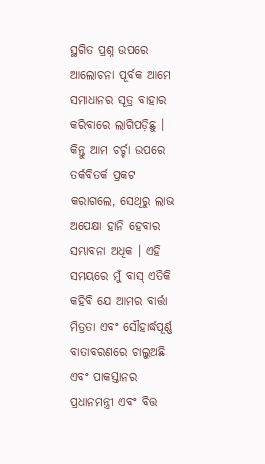ସ୍ଥଗିତ ପ୍ରଶ୍ନ ଉପରେ ଆଲୋଚନା ପୂର୍ବକ ଆମେ ସମାଧାନର ସୂତ୍ର ବାହାର କରିବାରେ ଲାଗିପଡ଼ିଛୁ । କିନ୍ତୁ ଆମ ଚର୍ଚ୍ଚା ଉପରେ ତର୍କବିତର୍କ ପ୍ରକଟ କରାଗଲେ, ସେଥିରୁ ଲାଭ ଅପେକ୍ଷା ହାନି ହେବାର ସମ୍ଭାବନା ଅଧିକ । ଏହି ସମୟରେ ମୁଁ ବାସ୍ ଏତିକି କହିବି ଯେ ଆମର ବାର୍ତ୍ତା ମିତ୍ରତା ଏବଂ ସୌହାର୍ଦ୍ଧପୂର୍ଣ୍ଣ ବାତାବରଣରେ ଚାଲୁଅଛି ଏବଂ ପାକସ୍ତାନର ପ୍ରଧାନମନ୍ତ୍ରୀ ଏବଂ ବିତ୍ତ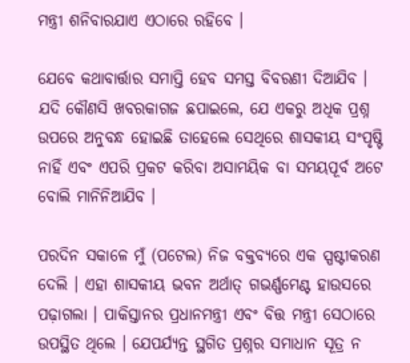ମନ୍ତ୍ରୀ ଶନିବାରଯାଏ ଏଠାରେ ରହିବେ ।

ଯେବେ କଥାବାର୍ତ୍ତାର ସମାପ୍ତି ହେବ ସମସ୍ତ ବିବରଣୀ ଦିଆଯିବ । ଯଦି କୌଣସି ଖବରକାଗଜ ଛପାଇଲେ, ଯେ ଏକରୁ ଅଧିକ ପ୍ରଶ୍ନ ଉପରେ ଅନୁବନ୍ଧ ହୋଇଛି ତାହେଲେ ସେଥିରେ ଶାସକୀୟ ସଂପୃଷ୍ଟି ନାହିଁ ଏବଂ ଏପରି ପ୍ରକଟ କରିବା ଅସାମୟିକ ବା ସମୟପୂର୍ବ ଅଟେ ବୋଲି ମାନିନିଆଯିବ ।

ପରଦିନ ସକାଳେ ମୁଁ (ପଟେଲ) ନିଜ ବକ୍ତବ୍ୟରେ ଏକ ସ୍ପଷ୍ଟୀକରଣ ଦେଲି । ଏହା ଶାସକୀୟ ଭବନ ଅର୍ଥାତ୍ ଗଭର୍ଣ୍ଣମେଣ୍ଟ ହାଉସରେ ପଢ଼ାଗଲା । ପାକିସ୍ତାନର ପ୍ରଧାନମନ୍ତ୍ରୀ ଏବଂ ବିତ୍ତ ମନ୍ତ୍ରୀ ସେଠାରେ ଉପସ୍ଥିତ ଥିଲେ । ଯେପର୍ଯ୍ୟନ୍ତ ସ୍ଥଗିତ ପ୍ରଶ୍ନର ସମାଧାନ ସୂତ୍ର ନ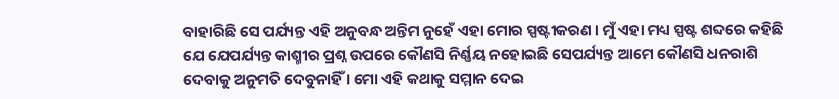ବାହାରିଛି ସେ ପର୍ଯ୍ୟନ୍ତ ଏହି ଅନୁବନ୍ଧ ଅନ୍ତିମ ନୁହେଁ ଏହା ମୋର ସ୍ପଷ୍ଟୀକରଣ । ମୁଁ ଏହା ମଧ୍ୟ ସ୍ପଷ୍ଟ ଶବ୍ଦରେ କହିଛି ଯେ ଯେପର୍ଯ୍ୟନ୍ତ କାଶ୍ମୀର ପ୍ରଶ୍ନ ଉପରେ କୌଣସି ନିର୍ଣ୍ଣୟ ନହୋଇଛି ସେପର୍ଯ୍ୟନ୍ତ ଆମେ କୌଣସି ଧନରାଶି ଦେବାକୁ ଅନୁମତି ଦେବୁନାହିଁ । ମୋ ଏହି କଥାକୁ ସମ୍ମାନ ଦେଇ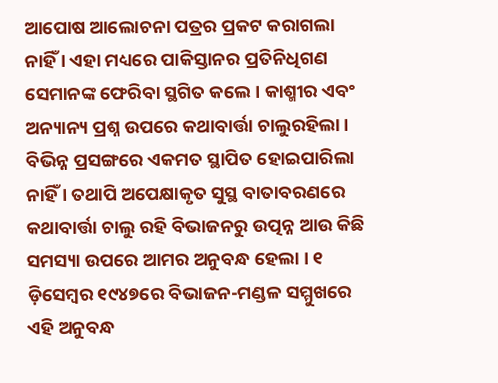ଆପୋଷ ଆଲୋଚନା ପତ୍ରର ପ୍ରକଟ କରାଗଲା ନାହିଁ । ଏହା ମଧ୍ୟରେ ପାକିସ୍ତାନର ପ୍ରତିନିଧିଗଣ ସେମାନଙ୍କ ଫେରିବା ସ୍ଥଗିତ କଲେ । କାଶ୍ମୀର ଏବଂ ଅନ୍ୟାନ୍ୟ ପ୍ରଶ୍ନ ଉପରେ କଥାବାର୍ତ୍ତା ଚାଲୁରହିଲା । ବିଭିନ୍ନ ପ୍ରସଙ୍ଗରେ ଏକମତ ସ୍ଥାପିତ ହୋଇପାରିଲା ନାହିଁ । ତଥାପି ଅପେକ୍ଷାକୃତ ସୁସ୍ଥ ବାତାବରଣରେ କଥାବାର୍ତ୍ତା ଚାଲୁ ରହି ବିଭାଜନରୁ ଉତ୍ପନ୍ନ ଆଉ କିଛି ସମସ୍ୟା ଉପରେ ଆମର ଅନୁବନ୍ଧ ହେଲା । ୧ ଡ଼ିସେମ୍ବର ୧୯୪୭ରେ ବିଭାଜନ-ମଣ୍ଡଳ ସମ୍ମୁଖରେ ଏହି ଅନୁବନ୍ଧ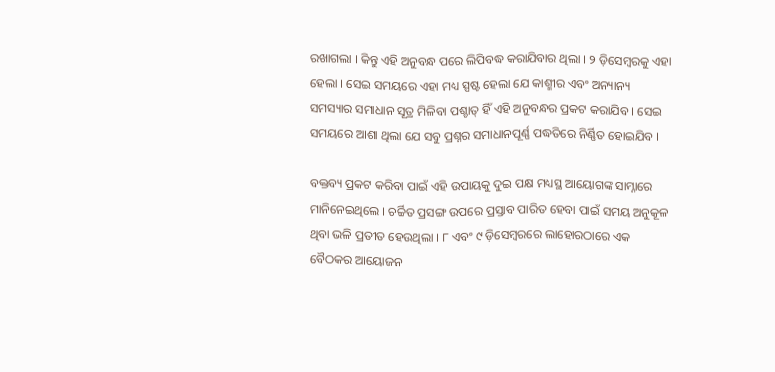ରଖାଗଲା । କିନ୍ତୁ ଏହି ଅନୁବନ୍ଧ ପରେ ଲିପିବଦ୍ଧ କରାଯିବାର ଥିଲା । ୨ ଡ଼ିସେମ୍ବରକୁ ଏହା ହେଲା । ସେଇ ସମୟରେ ଏହା ମଧ୍ୟ ସ୍ପଷ୍ଟ ହେଲା ଯେ କାଶ୍ମୀର ଏବଂ ଅନ୍ୟାନ୍ୟ ସମସ୍ୟାର ସମାଧାନ ସୂତ୍ର ମିଳିବା ପଶ୍ଚାତ୍ ହିଁ ଏହି ଅନୁବନ୍ଧର ପ୍ରକଟ କରାଯିବ । ସେଇ ସମୟରେ ଆଶା ଥିଲା ଯେ ସବୁ ପ୍ରଶ୍ନର ସମାଧାନପୂର୍ଣ୍ଣ ପଦ୍ଧତିରେ ନିର୍ଣ୍ଣିତ ହୋଇଯିବ ।

ବକ୍ତବ୍ୟ ପ୍ରକଟ କରିବା ପାଇଁ ଏହି ଉପାୟକୁ ଦୁଇ ପକ୍ଷ ମଧ୍ୟସ୍ଥ ଆୟୋଗଙ୍କ ସାମ୍ନାରେ ମାନିନେଇଥିଲେ । ଚର୍ଚ୍ଚିତ ପ୍ରସଙ୍ଗ ଉପରେ ପ୍ରସ୍ତାବ ପାରିତ ହେବା ପାଇଁ ସମୟ ଅନୁକୂଳ ଥିବା ଭଳି ପ୍ରତୀତ ହେଉଥିଲା । ୮ ଏବଂ ୯ ଡ଼ିସେମ୍ବରରେ ଲାହୋରଠାରେ ଏକ ବୈଠକର ଆୟୋଜନ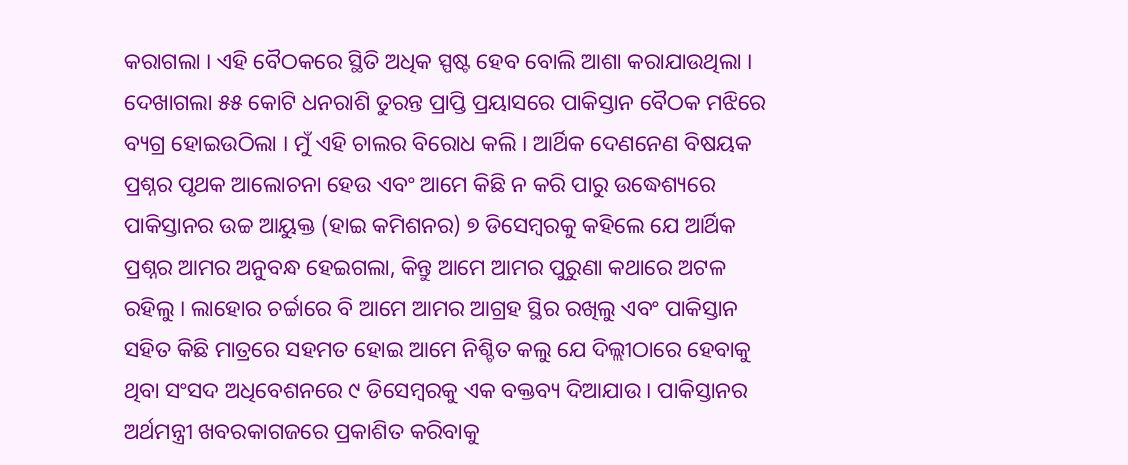କରାଗଲା । ଏହି ବୈଠକରେ ସ୍ଥିତି ଅଧିକ ସ୍ପଷ୍ଟ ହେବ ବୋଲି ଆଶା କରାଯାଉଥିଲା । ଦେଖାଗଲା ୫୫ କୋଟି ଧନରାଶି ତୁରନ୍ତ ପ୍ରାପ୍ତି ପ୍ରୟାସରେ ପାକିସ୍ତାନ ବୈଠକ ମଝିରେ ବ୍ୟଗ୍ର ହୋଇଉଠିଲା । ମୁଁ ଏହି ଚାଲର ବିରୋଧ କଲି । ଆର୍ଥିକ ଦେଣନେଣ ବିଷୟକ ପ୍ରଶ୍ନର ପୃଥକ ଆଲୋଚନା ହେଉ ଏବଂ ଆମେ କିଛି ନ କରି ପାରୁ ଉଦ୍ଧେଶ୍ୟରେ ପାକିସ୍ତାନର ଉଚ୍ଚ ଆୟୁକ୍ତ (ହାଇ କମିଶନର) ୭ ଡିସେମ୍ବରକୁ କହିଲେ ଯେ ଆର୍ଥିକ ପ୍ରଶ୍ନର ଆମର ଅନୁବନ୍ଧ ହେଇଗଲା, କିନ୍ତୁ ଆମେ ଆମର ପୁରୁଣା କଥାରେ ଅଟଳ ରହିଲୁ । ଲାହୋର ଚର୍ଚ୍ଚାରେ ବି ଆମେ ଆମର ଆଗ୍ରହ ସ୍ଥିର ରଖିଲୁ ଏବଂ ପାକିସ୍ତାନ ସହିତ କିଛି ମାତ୍ରରେ ସହମତ ହୋଇ ଆମେ ନିଶ୍ଚିତ କଲୁ ଯେ ଦିଲ୍ଲୀଠାରେ ହେବାକୁ ଥିବା ସଂସଦ ଅଧିବେଶନରେ ୯ ଡିସେମ୍ବରକୁ ଏକ ବକ୍ତବ୍ୟ ଦିଆଯାଉ । ପାକିସ୍ତାନର ଅର୍ଥମନ୍ତ୍ରୀ ଖବରକାଗଜରେ ପ୍ରକାଶିତ କରିବାକୁ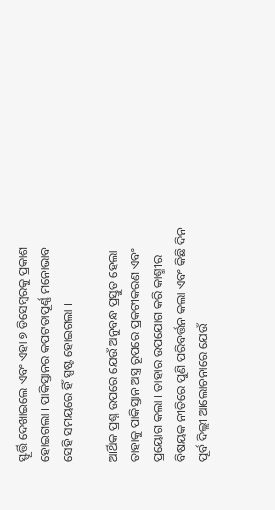ସ୍ଫୂର୍ତ୍ତି ଦେଖାଇଲେ ଏବଂ ଏହା ୭ ଡିସେମ୍ବରକୁ ପ୍ରକାଶ ହୋଇଗଲା । ପାକିସ୍ତାନର କପଟତାପୂର୍ଣ୍ଣ ମନୋଭାବ ସେହି ସମୟରେ ହିଁ ସ୍ପଷ୍ଟ ହୋଇଗଲା ।

ଆର୍ଥିକ ପ୍ରଶ୍ନ ଉପରେ ଯେଉଁ ଅନୁବନ୍ଧ ପ୍ରସ୍ତୁତ ହେଲା ତାହାକୁ ପାକିସ୍ତାନ ଅସ୍ତ୍ର ରୂପରେ ପ୍ରକଟୀକରଣ ଏବଂ ପ୍ରୟୋଗ କଲା । ତାହାର ଉପଯୋଗ କରି କାଶ୍ମୀର ବିଷୟକ ନୀତିରେ ପୁଣି ପରିବର୍ତ୍ତନ କଲା ଏବଂ କିଛି ଦିନ ପୂର୍ବ ଦିଲ୍ଲୀ ଆଲୋଚନାରେ ଯେଉଁ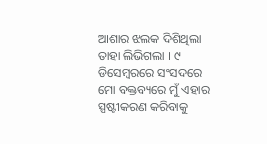ଆଶାର ଝଲକ ଦିଶିଥିଲା ତାହା ଲିଭିଗଲା । ୯ ଡିସେମ୍ବରରେ ସଂସଦରେ ମୋ ବକ୍ତବ୍ୟରେ ମୁଁ ଏହାର ସ୍ପଷ୍ଟୀକରଣ କରିବାକୁ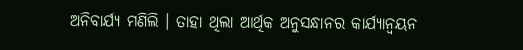ଅନିବାର୍ଯ୍ୟ ମଣିଲି । ତାହା ଥିଲା ଆର୍ଥିକ ଅନୁସନ୍ଧାନର କାର୍ଯ୍ୟାନ୍ୱୟନ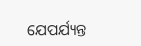ଯେପର୍ଯ୍ୟନ୍ତ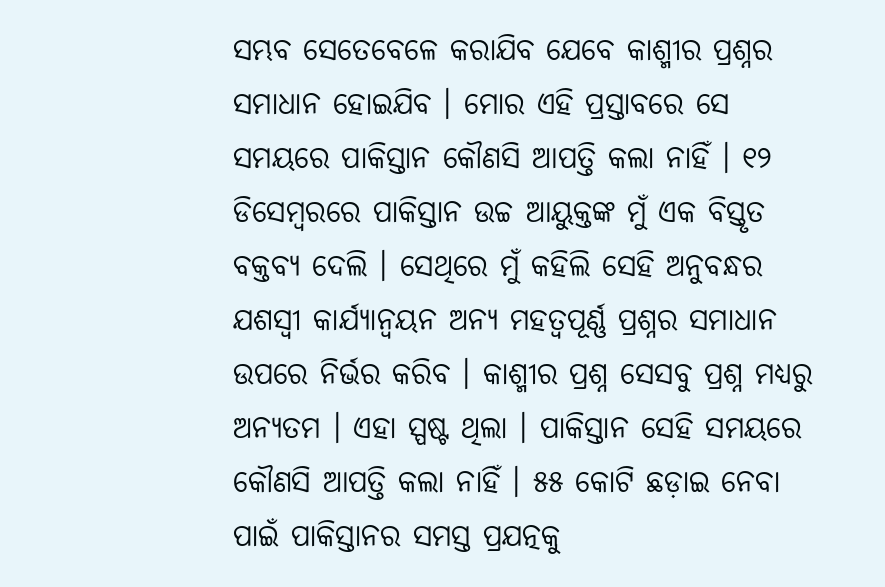ସମ୍ଭବ ସେତେବେଳେ କରାଯିବ ଯେବେ କାଶ୍ମୀର ପ୍ରଶ୍ନର ସମାଧାନ ହୋଇଯିବ । ମୋର ଏହି ପ୍ରସ୍ତାବରେ ସେ ସମୟରେ ପାକିସ୍ତାନ କୌଣସି ଆପତ୍ତି କଲା ନାହିଁ । ୧୨ ଡିସେମ୍ବରରେ ପାକିସ୍ତାନ ଉଚ୍ଚ ଆୟୁକ୍ତଙ୍କ ମୁଁ ଏକ ବିସ୍ତୃତ ବକ୍ତବ୍ୟ ଦେଲି । ସେଥିରେ ମୁଁ କହିଲି ସେହି ଅନୁବନ୍ଧର ଯଶସ୍ୱୀ କାର୍ଯ୍ୟାନ୍ୱୟନ ଅନ୍ୟ ମହତ୍ୱପୂର୍ଣ୍ଣ ପ୍ରଶ୍ନର ସମାଧାନ ଉପରେ ନିର୍ଭର କରିବ । କାଶ୍ମୀର ପ୍ରଶ୍ନ ସେସବୁ ପ୍ରଶ୍ନ ମଧ୍ୟରୁ ଅନ୍ୟତମ । ଏହା ସ୍ପଷ୍ଟ ଥିଲା । ପାକିସ୍ତାନ ସେହି ସମୟରେ କୌଣସି ଆପତ୍ତି କଲା ନାହିଁ । ୫୫ କୋଟି ଛଡ଼ାଇ ନେବା ପାଇଁ ପାକିସ୍ତାନର ସମସ୍ତ ପ୍ରଯତ୍ନକୁ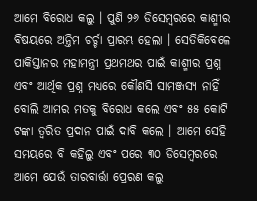ଆମେ ବିରୋଧ କଲୁ । ପୁଣି ୨୬ ଡିସେମ୍ବରରେ କାଶ୍ମୀର ବିଷୟରେ ଅନ୍ତିମ ଚର୍ଚ୍ଚା ପ୍ରାରମ୍ଭ ହେଲା । ସେତିକିବେଳେ ପାକିସ୍ତାନର ମହାମନ୍ତ୍ରୀ ପ୍ରଥମଥର ପାଇଁ କାଶ୍ମୀର ପ୍ରଶ୍ନ ଏବଂ ଆର୍ଥିକ ପ୍ରଶ୍ନ ମଧ୍ୟରେ କୌଣସି ସାମଞ୍ଜସ୍ୟ ନାହିଁ ବୋଲି ଆମର ମତକୁ ବିରୋଧ କଲେ ଏବଂ ୫୫ କୋଟି ଟଙ୍କା ତ୍ୱରିତ ପ୍ରଦାନ ପାଇଁ ଦାବି କଲେ । ଆମେ ସେହି ସମୟରେ ବି କହିଲୁ ଏବଂ ପରେ ୩୦ ଡିସେମ୍ବରରେ ଆମେ ଯେଉଁ ତାରବାର୍ତ୍ତା ପ୍ରେରଣ କଲୁ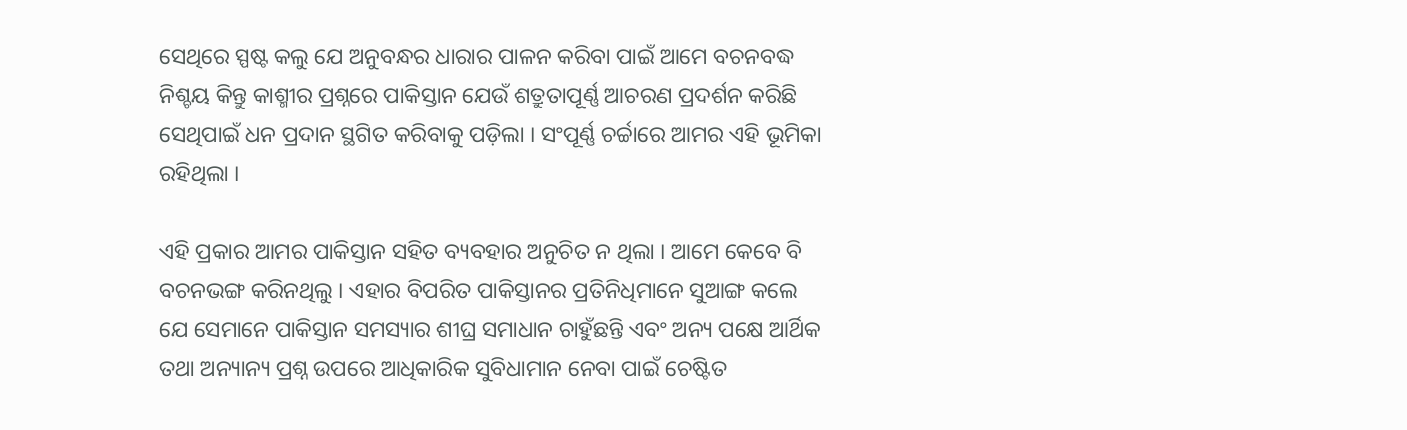ସେଥିରେ ସ୍ପଷ୍ଟ କଲୁ ଯେ ଅନୁବନ୍ଧର ଧାରାର ପାଳନ କରିବା ପାଇଁ ଆମେ ବଚନବଦ୍ଧ ନିଶ୍ଚୟ କିନ୍ତୁ କାଶ୍ମୀର ପ୍ରଶ୍ନରେ ପାକିସ୍ତାନ ଯେଉଁ ଶତ୍ରୁତାପୂର୍ଣ୍ଣ ଆଚରଣ ପ୍ରଦର୍ଶନ କରିଛି ସେଥିପାଇଁ ଧନ ପ୍ରଦାନ ସ୍ଥଗିତ କରିବାକୁ ପଡ଼ିଲା । ସଂପୂର୍ଣ୍ଣ ଚର୍ଚ୍ଚାରେ ଆମର ଏହି ଭୂମିକା ରହିଥିଲା ।

ଏହି ପ୍ରକାର ଆମର ପାକିସ୍ତାନ ସହିତ ବ୍ୟବହାର ଅନୁଚିତ ନ ଥିଲା । ଆମେ କେବେ ବି ବଚନଭଙ୍ଗ କରିନଥିଲୁ । ଏହାର ବିପରିତ ପାକିସ୍ତାନର ପ୍ରତିନିଧିମାନେ ସୁଆଙ୍ଗ କଲେ ଯେ ସେମାନେ ପାକିସ୍ତାନ ସମସ୍ୟାର ଶୀଘ୍ର ସମାଧାନ ଚାହୁଁଛନ୍ତି ଏବଂ ଅନ୍ୟ ପକ୍ଷେ ଆର୍ଥିକ ତଥା ଅନ୍ୟାନ୍ୟ ପ୍ରଶ୍ନ ଉପରେ ଆଧିକାରିକ ସୁବିଧାମାନ ନେବା ପାଇଁ ଚେଷ୍ଟିତ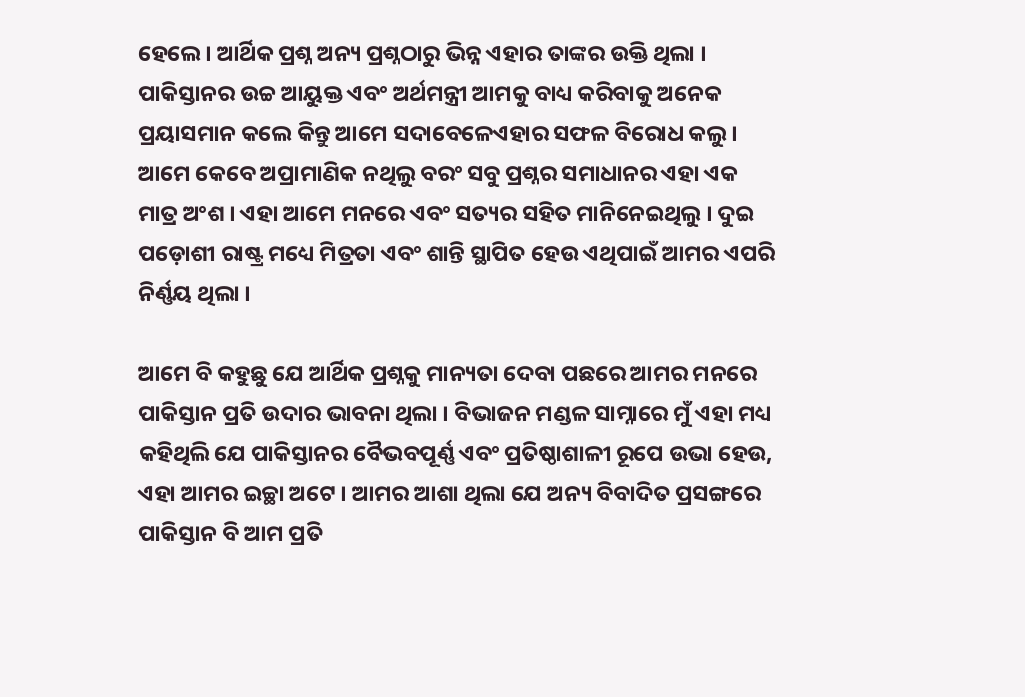ହେଲେ । ଆର୍ଥିକ ପ୍ରଶ୍ନ ଅନ୍ୟ ପ୍ରଶ୍ନଠାରୁ ଭିନ୍ନ ଏହାର ତାଙ୍କର ଉକ୍ତି ଥିଲା । ପାକିସ୍ତାନର ଉଚ୍ଚ ଆୟୁକ୍ତ ଏବଂ ଅର୍ଥମନ୍ତ୍ରୀ ଆମକୁ ବାଧ୍ୟ କରିବାକୁ ଅନେକ ପ୍ରୟାସମାନ କଲେ କିନ୍ତୁ ଆମେ ସଦାବେଳେଏହାର ସଫଳ ବିରୋଧ କଲୁ । ଆମେ କେବେ ଅପ୍ରାମାଣିକ ନଥିଲୁ ବରଂ ସବୁ ପ୍ରଶ୍ନର ସମାଧାନର ଏହା ଏକ ମାତ୍ର ଅଂଶ । ଏହା ଆମେ ମନରେ ଏବଂ ସତ୍ୟର ସହିତ ମାନିନେଇଥିଲୁ । ଦୁଇ ପଡ଼ୋଶୀ ରାଷ୍ଟ୍ର ମଧ୍ୟେ ମିତ୍ରତା ଏବଂ ଶାନ୍ତି ସ୍ଥାପିତ ହେଉ ଏଥିପାଇଁ ଆମର ଏପରି ନିର୍ଣ୍ଣୟ ଥିଲା ।

ଆମେ ବି କହୁଛୁ ଯେ ଆର୍ଥିକ ପ୍ରଶ୍ନକୁ ମାନ୍ୟତା ଦେବା ପଛରେ ଆମର ମନରେ ପାକିସ୍ତାନ ପ୍ରତି ଉଦାର ଭାବନା ଥିଲା । ବିଭାଜନ ମଣ୍ଡଳ ସାମ୍ନାରେ ମୁଁ ଏହା ମଧ୍ୟ କହିଥିଲି ଯେ ପାକିସ୍ତାନର ବୈଭବପୂର୍ଣ୍ଣ ଏବଂ ପ୍ରତିଷ୍ଠାଶାଳୀ ରୂପେ ଉଭା ହେଉ, ଏହା ଆମର ଇଚ୍ଛା ଅଟେ । ଆମର ଆଶା ଥିଲା ଯେ ଅନ୍ୟ ବିବାଦିତ ପ୍ରସଙ୍ଗରେ ପାକିସ୍ତାନ ବି ଆମ ପ୍ରତି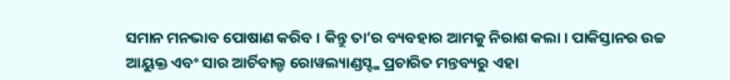ସମାନ ମନଭାବ ପୋଷାଣ କରିବ । କିନ୍ତୁ ତା’ର ବ୍ୟବହାର ଆମକୁ ନିରାଶ କଲା । ପାକିସ୍ତାନର ଉଚ୍ଚ ଆୟୁକ୍ତ ଏବଂ ସାର ଆର୍ଚିବାଲ୍ଡ ରୋୱଲ୍ୟାଣ୍ଡସ୍ଙ୍କ ପ୍ରଚାରିତ ମନ୍ତବ୍ୟରୁ ଏହା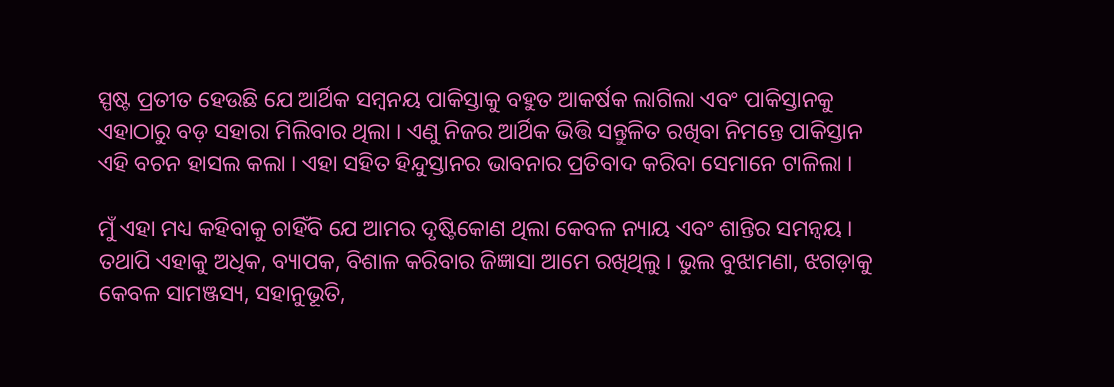ସ୍ପଷ୍ଟ ପ୍ରତୀତ ହେଉଛି ଯେ ଆର୍ଥିକ ସମ୍ବନୟ ପାକିସ୍ତାକୁ ବହୁତ ଆକର୍ଷକ ଲାଗିଲା ଏବଂ ପାକିସ୍ତାନକୁ ଏହାଠାରୁ ବଡ଼ ସହାରା ମିଲିବାର ଥିଲା । ଏଣୁ ନିଜର ଆର୍ଥିକ ଭିତ୍ତି ସନ୍ତୁଳିତ ରଖିବା ନିମନ୍ତେ ପାକିସ୍ତାନ ଏହି ବଚନ ହାସଲ କଲା । ଏହା ସହିତ ହିନ୍ଦୁସ୍ତାନର ଭାବନାର ପ୍ରତିବାଦ କରିବା ସେମାନେ ଟାଳିଲା ।

ମୁଁ ଏହା ମଧ୍ୟ କହିବାକୁ ଚାହିଁବି ଯେ ଆମର ଦୃଷ୍ଟିକୋଣ ଥିଲା କେବଳ ନ୍ୟାୟ ଏବଂ ଶାନ୍ତିର ସମନ୍ୱୟ । ତଥାପି ଏହାକୁ ଅଧିକ, ବ୍ୟାପକ, ବିଶାଳ କରିବାର ଜିଜ୍ଞାସା ଆମେ ରଖିଥିଲୁ । ଭୁଲ ବୁଝାମଣା, ଝଗଡ଼ାକୁ କେବଳ ସାମଞ୍ଜସ୍ୟ, ସହାନୁଭୂତି,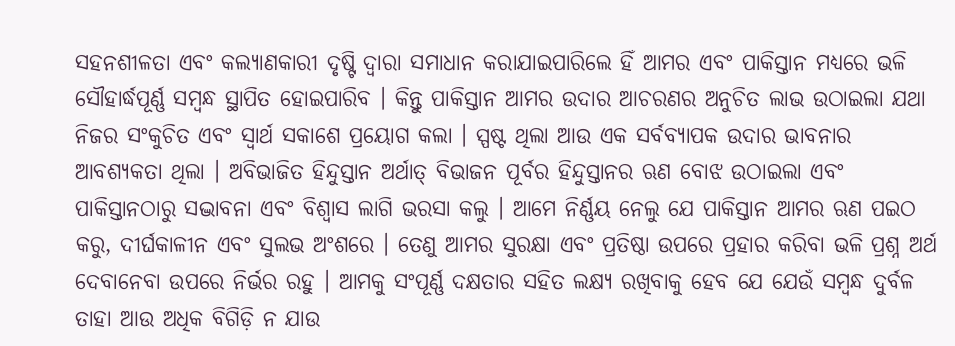ସହନଶୀଳତା ଏବଂ କଲ୍ୟାଣକାରୀ ଦୃଷ୍ଟି ଦ୍ୱାରା ସମାଧାନ କରାଯାଇପାରିଲେ ହିଁ ଆମର ଏବଂ ପାକିସ୍ତାନ ମଧ୍ୟରେ ଭଳି ସୌହାର୍ଦ୍ଧପୂର୍ଣ୍ଣ ସମ୍ବନ୍ଧ ସ୍ଥାପିତ ହୋଇପାରିବ । କିନ୍ତୁ ପାକିସ୍ତାନ ଆମର ଉଦାର ଆଚରଣର ଅନୁଚିତ ଲାଭ ଉଠାଇଲା ଯଥା ନିଜର ସଂକୁଚିତ ଏବଂ ସ୍ୱାର୍ଥ ସକାଶେ ପ୍ରୟୋଗ କଲା । ସ୍ପଷ୍ଟ ଥିଲା ଆଉ ଏକ ସର୍ବବ୍ୟାପକ ଉଦାର ଭାବନାର ଆବଶ୍ୟକତା ଥିଲା । ଅବିଭାଜିତ ହିନ୍ଦୁସ୍ତାନ ଅର୍ଥାତ୍ ବିଭାଜନ ପୂର୍ବର ହିନ୍ଦୁସ୍ତାନର ଋଣ ବୋଝ ଉଠାଇଲା ଏବଂ ପାକିସ୍ତାନଠାରୁ ସଦ୍ଭାବନା ଏବଂ ବିଶ୍ୱାସ ଲାଗି ଭରସା କଲୁ । ଆମେ ନିର୍ଣ୍ଣୟ ନେଲୁ ଯେ ପାକିସ୍ତାନ ଆମର ଋଣ ପଇଠ କରୁ, ଦୀର୍ଘକାଳୀନ ଏବଂ ସୁଲଭ ଅଂଶରେ । ତେଣୁ ଆମର ସୁରକ୍ଷା ଏବଂ ପ୍ରତିଷ୍ଠା ଉପରେ ପ୍ରହାର କରିବା ଭଳି ପ୍ରଶ୍ନ ଅର୍ଥ ଦେବାନେବା ଉପରେ ନିର୍ଭର ରହୁ । ଆମକୁ ସଂପୂର୍ଣ୍ଣ ଦକ୍ଷତାର ସହିତ ଲକ୍ଷ୍ୟ ରଖିବାକୁ ହେବ ଯେ ଯେଉଁ ସମ୍ବନ୍ଧ ଦୁର୍ବଳ ତାହା ଆଉ ଅଧିକ ବିଗିଡ଼ି ନ ଯାଉ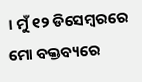। ମୁଁ ୧୨ ଡିସେମ୍ବରରେ ମୋ ବକ୍ତବ୍ୟରେ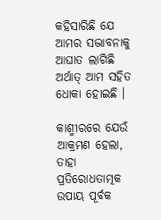କହିସାରିଛି ଯେ ଆମର ସଦ୍ଭାବନାକୁ ଆଘାତ ଲାଗିଛି ଅର୍ଥାତ୍ ଆମ ସହିତ ଧୋକା ହୋଇଛି ।

କାଶ୍ମୀରରେ ଯେଉଁ ଆକ୍ରମଣ ହେଲା, ତାହା ପ୍ରତିରୋଧତାତ୍ମକ ଉପାୟ ପୂର୍ବକ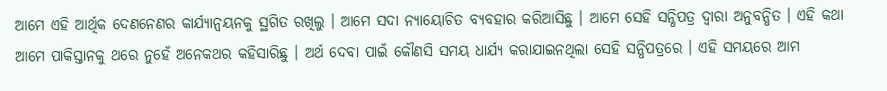ଆମେ ଏହି ଆର୍ଥିକ ଦେଣନେଣର କାର୍ଯ୍ୟାନ୍ୱୟନକୁ ସ୍ଥଗିତ ରଖିଲୁ । ଆମେ ସଦା ନ୍ୟାୟୋଚିତ ବ୍ୟବହାର କରିଆସିଛୁ । ଆମେ ସେହି ସନ୍ଧିପତ୍ର ଦ୍ୱାରା ଅନୁବନ୍ଧିତ । ଏହି କଥା ଆମେ ପାକିସ୍ତାନକୁ ଥରେ ନୁହେଁ ଅନେକଥର କହିସାରିଛୁ । ଅର୍ଥ ଦେବା ପାଇଁ କୌଣସି ସମୟ ଧାର୍ଯ୍ୟ କରାଯାଇନଥିଲା ସେହି ସନ୍ଧିପତ୍ରରେ । ଏହି ସମୟରେ ଆମ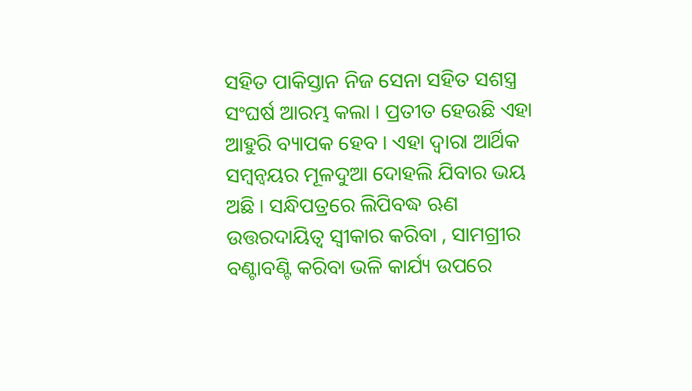ସହିତ ପାକିସ୍ତାନ ନିଜ ସେନା ସହିତ ସଶସ୍ତ୍ର ସଂଘର୍ଷ ଆରମ୍ଭ କଲା । ପ୍ରତୀତ ହେଉଛି ଏହା ଆହୁରି ବ୍ୟାପକ ହେବ । ଏହା ଦ୍ୱାରା ଆର୍ଥିକ ସମ୍ବନ୍ୱୟର ମୂଳଦୁଆ ଦୋହଲି ଯିବାର ଭୟ ଅଛି । ସନ୍ଧିପତ୍ରରେ ଲିପିବଦ୍ଧ ଋଣ ଉତ୍ତରଦାୟିତ୍ୱ ସ୍ୱୀକାର କରିବା , ସାମଗ୍ରୀର ବଣ୍ଟାବଣ୍ଟି କରିବା ଭଳି କାର୍ଯ୍ୟ ଉପରେ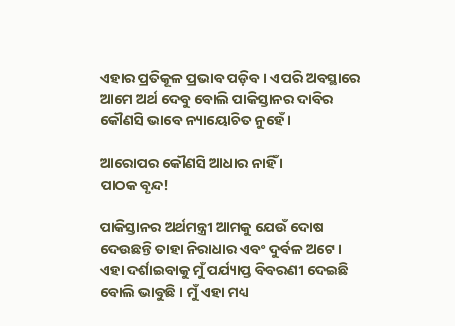ଏହାର ପ୍ରତିକୂଳ ପ୍ରଭାବ ପଡ଼ିବ । ଏପରି ଅବସ୍ଥାରେ ଆମେ ଅର୍ଥ ଦେବୁ ବୋଲି ପାକିସ୍ତାନର ଦାବିର କୌଣସି ଭାବେ ନ୍ୟାୟୋଚିତ ନୁହେଁ ।

ଆରୋପର କୌଣସି ଆଧାର ନାହିଁ ।
ପାଠକ ବୃନ୍ଦ!

ପାକିସ୍ତାନର ଅର୍ଥମନ୍ତ୍ରୀ ଆମକୁ ଯେଉଁ ଦୋଷ ଦେଉଛନ୍ତି ତାହା ନିରାଧାର ଏବଂ ଦୁର୍ବଳ ଅଟେ । ଏହା ଦର୍ଶାଇବାକୁ ମୁଁ ପର୍ଯ୍ୟାପ୍ତ ବିବରଣୀ ଦେଇଛି ବୋଲି ଭାବୁଛି । ମୁଁ ଏହା ମଧ୍ୟ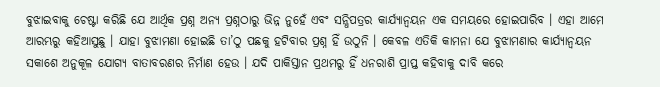ବୁଝାଇବାକୁ ଚେଷ୍ଟା କରିଛି ଯେ ଆର୍ଥିକ ପ୍ରଶ୍ନ ଅନ୍ୟ ପ୍ରଶ୍ନଠାରୁ ଭିନ୍ନ ନୁହେଁ ଏବଂ ସନ୍ଧିପତ୍ରର କାର୍ଯ୍ୟାନ୍ୱୟନ ଏକ ସମୟରେ ହୋଇପାରିବ । ଏହା ଆମେ ଆରମ୍ଭରୁ କହିଆସୁଛୁ । ଯାହା ବୁଝାମଣା ହୋଇଛି ତା’ଠୁ ପଛକୁ ହଟିବାର ପ୍ରଶ୍ନ ହିଁ ଉଠୁନି । କେବଳ ଏତିକି କାମନା ଯେ ବୁଝାମଣାର କାର୍ଯ୍ୟାନ୍ୱୟନ ସକାଶେ ଅନୁକୂଳ ଯୋଗ୍ୟ ବାତାବରଣର ନିର୍ମାଣ ହେଉ । ଯଦି ପାକିସ୍ତାନ ପ୍ରଥମରୁ ହିଁ ଧନରାଶି ପ୍ରାପ୍ତ କହିବାକୁ ଦାବି କରେ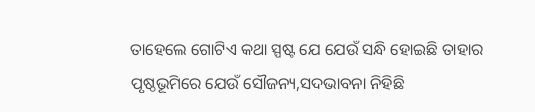ତାହେଲେ ଗୋଟିଏ କଥା ସ୍ପଷ୍ଟ ଯେ ଯେଉଁ ସନ୍ଧି ହୋଇଛି ତାହାର ପୃଷ୍ଠଭୂମିରେ ଯେଉଁ ସୌଜନ୍ୟ,ସଦଭାବନା ନିହିଛି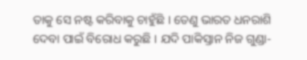ତାକୁ ସେ ନଷ୍ଟ କରିବାକୁ ଚାହୁଁଛି । ତେଣୁ ଭାରତ ଧନରାଶି ଦେବା ପାଇଁ ବିରୋଧ କରୁଛି । ଯଦି ପାକିସ୍ତାନ ନିଜ ଗୁଣ୍ଡା-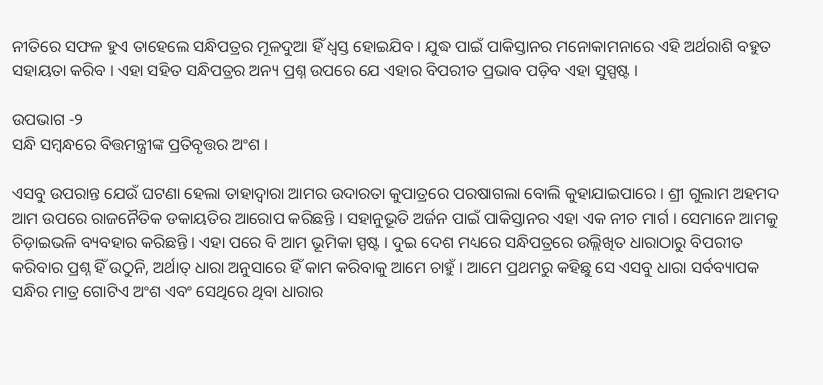ନୀତିରେ ସଫଳ ହୁଏ ତାହେଲେ ସନ୍ଧିପତ୍ରର ମୂଳଦୁଆ ହିଁ ଧ୍ୱସ୍ତ ହୋଇଯିବ । ଯୁଦ୍ଧ ପାଇଁ ପାକିସ୍ତାନର ମନୋକାମନାରେ ଏହି ଅର୍ଥରାଶି ବହୁତ ସହାୟତା କରିବ । ଏହା ସହିତ ସନ୍ଧିପତ୍ରର ଅନ୍ୟ ପ୍ରଶ୍ନ ଉପରେ ଯେ ଏହାର ବିପରୀତ ପ୍ରଭାବ ପଡ଼ିବ ଏହା ସୁସ୍ପଷ୍ଟ ।

ଉପଭାଗ -୨
ସନ୍ଧି ସମ୍ବନ୍ଧରେ ବିତ୍ତମନ୍ତ୍ରୀଙ୍କ ପ୍ରତିବୃତ୍ତର ଅଂଶ ।

ଏସବୁ ଉପରାନ୍ତ ଯେଉଁ ଘଟଣା ହେଲା ତାହାଦ୍ୱାରା ଆମର ଉଦାରତା କୁପାତ୍ରରେ ପରଷାଗଲା ବୋଲି କୁହାଯାଇପାରେ । ଶ୍ରୀ ଗୁଲାମ ଅହମଦ ଆମ ଉପରେ ରାଜନୈତିକ ଡକାୟତିର ଆରୋପ କରିଛନ୍ତି । ସହାନୁଭୂତି ଅର୍ଜନ ପାଇଁ ପାକିସ୍ତାନର ଏହା ଏକ ନୀଚ ମାର୍ଗ । ସେମାନେ ଆମକୁ ଚିଡ଼ାଇଭଳି ବ୍ୟବହାର କରିଛନ୍ତି । ଏହା ପରେ ବି ଆମ ଭୂମିକା ସ୍ପଷ୍ଟ । ଦୁଇ ଦେଶ ମଧ୍ୟରେ ସନ୍ଧିପତ୍ରରେ ଉଲ୍ଲିଖିତ ଧାରାଠାରୁ ବିପରୀତ କରିବାର ପ୍ରଶ୍ନ ହିଁ ଉଠୁନି, ଅର୍ଥାତ୍ ଧାରା ଅନୁସାରେ ହିଁ କାମ କରିବାକୁ ଆମେ ଚାହୁଁ । ଆମେ ପ୍ରଥମରୁ କହିଛୁ ସେ ଏସବୁ ଧାରା ସର୍ବବ୍ୟାପକ ସନ୍ଧିର ମାତ୍ର ଗୋଟିଏ ଅଂଶ ଏବଂ ସେଥିରେ ଥିବା ଧାରାର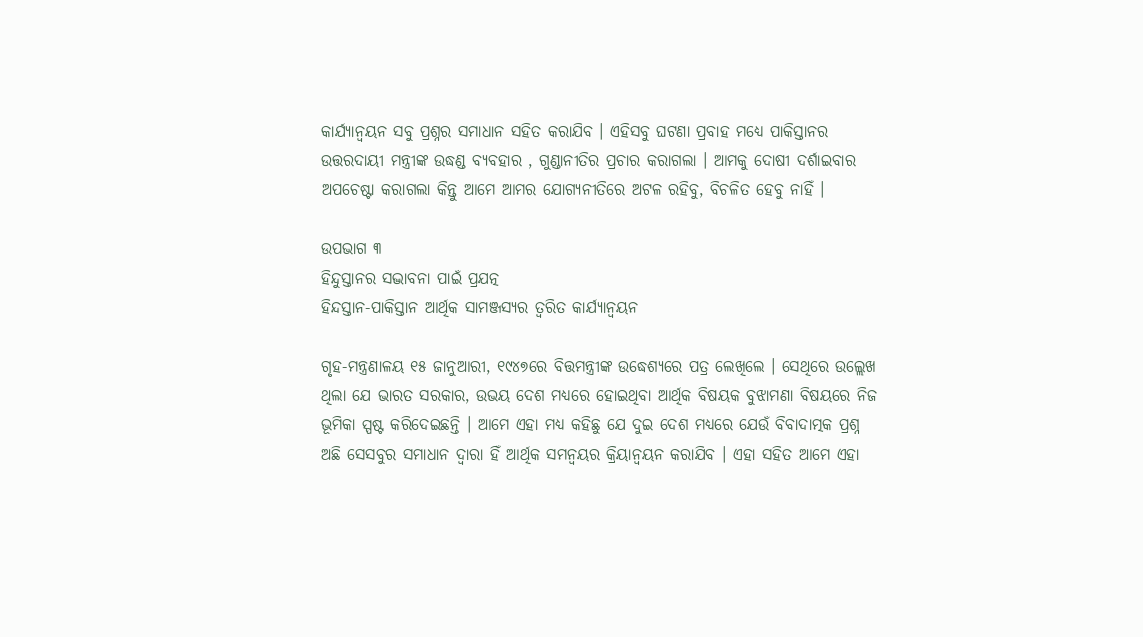କାର୍ଯ୍ୟାନ୍ୱୟନ ସବୁ ପ୍ରଶ୍ନର ସମାଧାନ ସହିତ କରାଯିବ । ଏହିସବୁ ଘଟଣା ପ୍ରବାହ ମଧ୍ୟେ ପାକିସ୍ତାନର ଉତ୍ତରଦାୟୀ ମନ୍ତ୍ରୀଙ୍କ ଉଦ୍ଧଣ୍ଡ ବ୍ୟବହାର , ଗୁଣ୍ଡାନୀତିର ପ୍ରଚାର କରାଗଲା । ଆମକୁ ଦୋଷୀ ଦର୍ଶାଇବାର ଅପଚେଷ୍ଟା କରାଗଲା କିନ୍ତୁ ଆମେ ଆମର ଯୋଗ୍ୟନୀତିରେ ଅଟଳ ରହିବୁ, ବିଚଳିତ ହେବୁ ନାହିଁ ।

ଉପଭାଗ ୩
ହିନ୍ଦୁସ୍ତାନର ସଦ୍ଭାବନା ପାଇଁ ପ୍ରଯତ୍ନ
ହିନ୍ଦସ୍ତାନ-ପାକିସ୍ତାନ ଆର୍ଥିକ ସାମଞ୍ଜସ୍ୟର ତ୍ୱରିତ କାର୍ଯ୍ୟାନ୍ୱୟନ

ଗୃହ-ମନ୍ତ୍ରଣାଳୟ ୧୫ ଜାନୁଆରୀ, ୧୯୪୭ରେ ବିତ୍ତମନ୍ତ୍ରୀଙ୍କ ଉଦ୍ଧେଶ୍ୟରେ ପତ୍ର ଲେଖିଲେ । ସେଥିରେ ଉଲ୍ଲେଖ ଥିଲା ଯେ ଭାରତ ସରକାର, ଉଭୟ ଦେଶ ମଧ୍ୟରେ ହୋଇଥିବା ଆର୍ଥିକ ବିଷୟକ ବୁଝାମଣା ବିଷୟରେ ନିଜ ଭୂମିକା ସ୍ପଷ୍ଟ କରିଦେଇଛନ୍ତି । ଆମେ ଏହା ମଧ୍ୟ କହିଛୁ ଯେ ଦୁଇ ଦେଶ ମଧ୍ୟରେ ଯେଉଁ ବିବାଦାତ୍ମକ ପ୍ରଶ୍ନ ଅଛି ସେସବୁର ସମାଧାନ ଦ୍ୱାରା ହିଁ ଆର୍ଥିକ ସମନ୍ୱୟର କ୍ରିୟାନ୍ୱୟନ କରାଯିବ । ଏହା ସହିତ ଆମେ ଏହା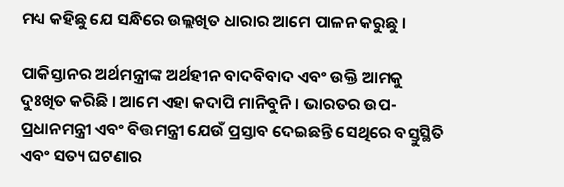ମଧ୍ୟ କହିଛୁ ଯେ ସନ୍ଧିରେ ଉଲ୍ଲଖିତ ଧାରାର ଆମେ ପାଳନ କରୁଛୁ ।

ପାକିସ୍ତାନର ଅର୍ଥମନ୍ତ୍ରୀଙ୍କ ଅର୍ଥହୀନ ବାଦବିବାଦ ଏବଂ ଉକ୍ତି ଆମକୁ ଦୁଃଖିତ କରିଛି । ଆମେ ଏହା କଦାପି ମାନିବୁନି । ଭାରତର ଉପ-ପ୍ରଧାନମନ୍ତ୍ରୀ ଏବଂ ବିତ୍ତମନ୍ତ୍ରୀ ଯେଉଁ ପ୍ରସ୍ତାବ ଦେଇଛନ୍ତି ସେଥିରେ ବସ୍ତୁସ୍ଥିତି ଏବଂ ସତ୍ୟ ଘଟଣାର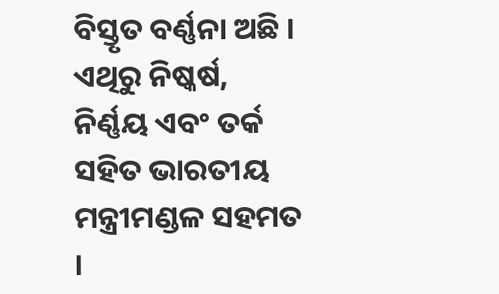ବିସ୍ତୃତ ବର୍ଣ୍ଣନା ଅଛି । ଏଥିରୁ ନିଷ୍କର୍ଷ, ନିର୍ଣ୍ଣୟ ଏବଂ ତର୍କ ସହିତ ଭାରତୀୟ ମନ୍ତ୍ରୀମଣ୍ଡଳ ସହମତ ।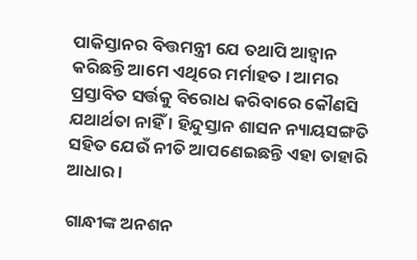ପାକିସ୍ତାନର ବିତ୍ତମନ୍ତ୍ରୀ ଯେ ତଥାପି ଆହ୍ୱାନ କରିଛନ୍ତି ଆମେ ଏଥିରେ ମର୍ମାହତ । ଆମର ପ୍ରସ୍ତାବିତ ସର୍ତ୍ତକୁ ବିରୋଧ କରିବାରେ କୌଣସି ଯଥାର୍ଥତା ନାହିଁ । ହିନ୍ଦୁସ୍ତାନ ଶାସନ ନ୍ୟାୟସଙ୍ଗତି ସହିତ ଯେଉଁ ନୀତି ଆପଣେଇଛନ୍ତି ଏହା ତାହାରି ଆଧାର ।

ଗାନ୍ଧୀଙ୍କ ଅନଶନ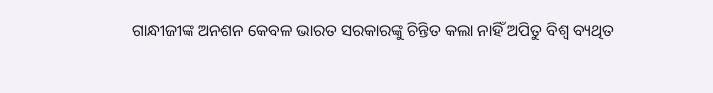ଗାନ୍ଧୀଜୀଙ୍କ ଅନଶନ କେବଳ ଭାରତ ସରକାରଙ୍କୁ ଚିନ୍ତିତ କଲା ନାହିଁ ଅପିତୁ ବିଶ୍ୱ ବ୍ୟଥିତ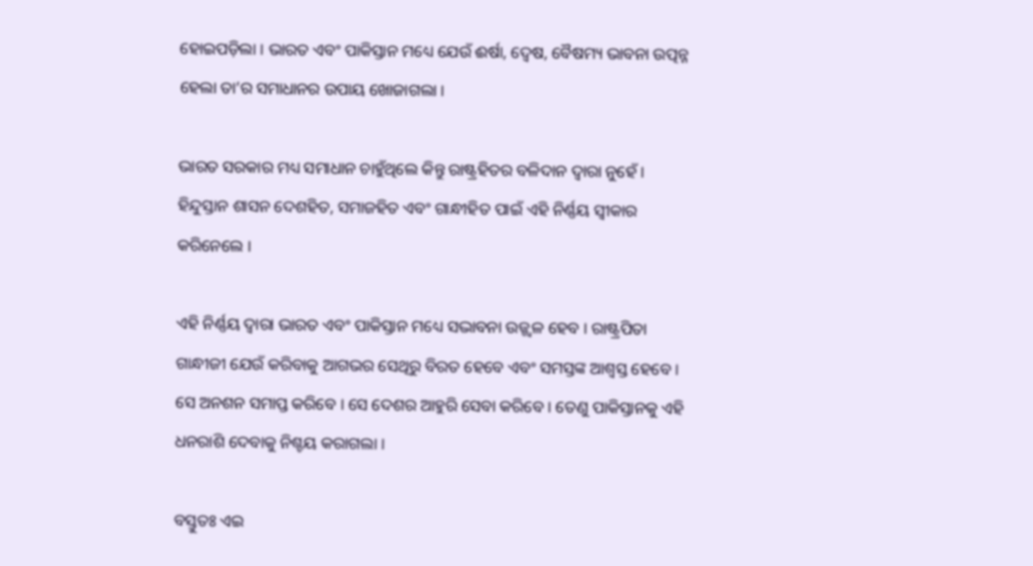ହୋଇପଡ଼ିଲା । ଭାରତ ଏବଂ ପାକିସ୍ତାନ ମଧ୍ୟେ ଯେଉଁ ଈର୍ଷା, ଦ୍ୱେଷ, ବୈଷମ୍ୟ ଭାବନା ଉତ୍ପନ୍ନ ହେଲା ତା’ର ସମାଧାନର ଉପାୟ ଖୋଜାଗଲା ।

ଭାରତ ସରକାର ମଧ୍ୟ ସମାଧାନ ଚାହୁଁଥିଲେ କିନ୍ତୁ ରାଷ୍ଟ୍ରହିତର ବଳିଦାନ ଦ୍ୱାରା ନୁହେଁ । ହିନ୍ଦୁସ୍ତାନ ଶାସନ ଦେଶହିତ, ସମାଜହିତ ଏବଂ ଗାନ୍ଧୀହିତ ପାଇଁ ଏହି ନିର୍ଣ୍ଣୟ ସ୍ୱୀକାର କରିନେଲେ ।

ଏହି ନିର୍ଣ୍ଣୟ ଦ୍ୱାରା ଭାରତ ଏବଂ ପାକିସ୍ତାନ ମଧ୍ୟେ ସଦ୍ଭାବନା ଉଜ୍ଜ୍ୱଳ ହେବ । ରାଷ୍ଟ୍ରପିତା ଗାନ୍ଧୀଜୀ ଯେଉଁ କରିବାକୁ ଆଗଭର ସେଥିରୁ ବିରତ ହେବେ ଏବଂ ସମସ୍ତଙ୍କ ଆଶ୍ୱସ୍ତ ହେବେ । ସେ ଅନଶନ ସମାପ୍ତ କରିବେ । ସେ ଦେଶର ଆହୁରି ସେବା କରିବେ । ତେଣୁ ପାକିସ୍ତାନକୁ ଏହି ଧନରାଶି ଦେବାକୁ ନିଶ୍ଚୟ କରାଗଲା ।

ବସ୍ତୁତଃ ଏଇ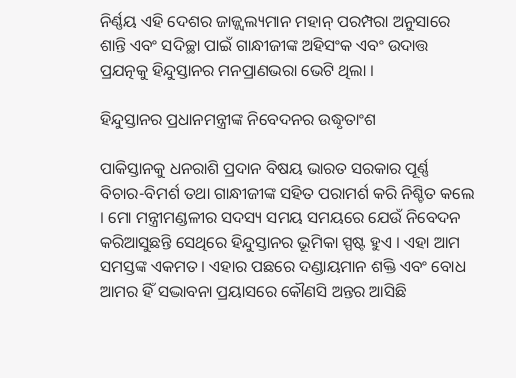ନିର୍ଣ୍ଣୟ ଏହି ଦେଶର ଜାଜ୍ଜ୍ୱଲ୍ୟମାନ ମହାନ୍ ପରମ୍ପରା ଅନୁସାରେ ଶାନ୍ତି ଏବଂ ସଦିଚ୍ଛା ପାଇଁ ଗାନ୍ଧୀଜୀଙ୍କ ଅହିସଂକ ଏବଂ ଉଦାତ୍ତ ପ୍ରଯତ୍ନକୁ ହିନ୍ଦୁସ୍ତାନର ମନପ୍ରାଣଭରା ଭେଟି ଥିଲା ।

ହିନ୍ଦୁସ୍ତାନର ପ୍ରଧାନମନ୍ତ୍ରୀଙ୍କ ନିବେଦନର ଉଦ୍ଧୃତାଂଶ

ପାକିସ୍ତାନକୁ ଧନରାଶି ପ୍ରଦାନ ବିଷୟ ଭାରତ ସରକାର ପୂର୍ଣ୍ଣ ବିଚାର-ବିମର୍ଶ ତଥା ଗାନ୍ଧୀଜୀଙ୍କ ସହିତ ପରାମର୍ଶ କରି ନିଶ୍ଚିତ କଲେ । ମୋ ମନ୍ତ୍ରୀମଣ୍ଡଳୀର ସଦସ୍ୟ ସମୟ ସମୟରେ ଯେଉଁ ନିବେଦନ କରିଆସୁଛନ୍ତି ସେଥିରେ ହିନ୍ଦୁସ୍ତାନର ଭୂମିକା ସ୍ପଷ୍ଟ ହୁଏ । ଏହା ଆମ ସମସ୍ତଙ୍କ ଏକମତ । ଏହାର ପଛରେ ଦଣ୍ଡାୟମାନ ଶକ୍ତି ଏବଂ ବୋଧ ଆମର ହିଁ ସଦ୍ଭାବନା ପ୍ରୟାସରେ କୌଣସି ଅନ୍ତର ଆସିଛି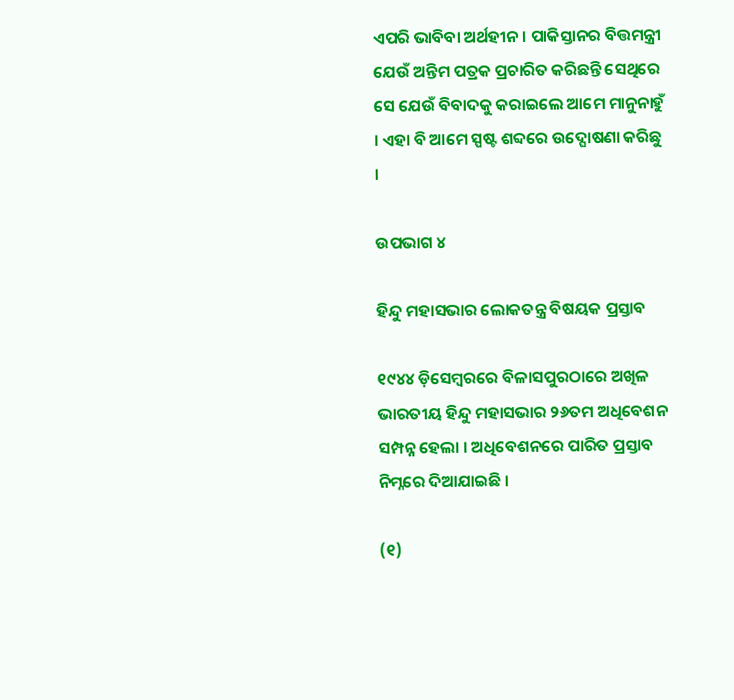ଏପରି ଭାବିବା ଅର୍ଥହୀନ । ପାକିସ୍ତାନର ବିତ୍ତମନ୍ତ୍ରୀ ଯେଉଁ ଅନ୍ତିମ ପତ୍ରକ ପ୍ରଚାରିତ କରିଛନ୍ତି ସେଥିରେ ସେ ଯେଉଁ ବିବାଦକୁ କରାଇଲେ ଆମେ ମାନୁନାହୁଁ । ଏହା ବି ଆମେ ସ୍ପଷ୍ଟ ଶବ୍ଦରେ ଉଦ୍ଘୋଷଣା କରିଛୁ ।

ଉପଭାଗ ୪

ହିନ୍ଦୁ ମହାସଭାର ଲୋକତନ୍ତ୍ର ବିଷୟକ ପ୍ରସ୍ତାବ

୧୯୪୪ ଡ଼ିସେମ୍ବରରେ ବିଳାସପୁରଠାରେ ଅଖିଳ ଭାରତୀୟ ହିନ୍ଦୁ ମହାସଭାର ୨୬ତମ ଅଧିବେଶନ ସମ୍ପନ୍ନ ହେଲା । ଅଧିବେଶନରେ ପାରିତ ପ୍ରସ୍ତାବ ନିମ୍ନରେ ଦିଆଯାଇଛି ।

(୧)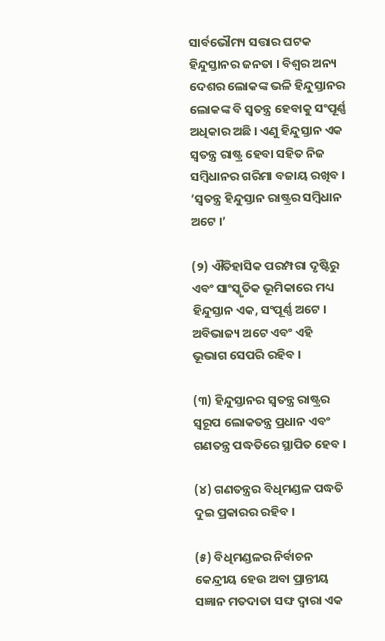ସାର୍ବଭୌମ୍ୟ ସତ୍ତାର ଘଟକ ହିନ୍ଦୁସ୍ତାନର ଜନତା । ବିଶ୍ୱର ଅନ୍ୟ ଦେଶର ଲୋକଙ୍କ ଭଳି ହିନ୍ଦୁସ୍ତାନର ଲୋକଙ୍କ ବି ସ୍ୱତନ୍ତ୍ର ହେବାକୁ ସଂପୂର୍ଣ୍ଣ ଅଧିକାର ଅଛି । ଏଣୁ ହିନ୍ଦୁସ୍ତାନ ଏକ ସ୍ୱତନ୍ତ୍ର ରାଷ୍ଟ୍ର ହେବା ସହିତ ନିଜ ସମ୍ବିଧାନର ଗରିମା ବଜାୟ ରଖିବ । ‘ସ୍ୱତନ୍ତ୍ର ହିନ୍ଦୁସ୍ତାନ ରାଷ୍ଟ୍ରର ସମ୍ବିଧାନ ଅଟେ ।’

(୨) ଐତିହାସିକ ପରମ୍ପରା ଦୃଷ୍ଟିରୁ ଏବଂ ସାଂସ୍କୃତିକ ଭୂମିକାରେ ମଧ୍ୟ ହିନ୍ଦୁସ୍ତାନ ଏକ, ସଂପୂର୍ଣ୍ଣ ଅଟେ । ଅବିଭାଜ୍ୟ ଅଟେ ଏବଂ ଏହି ଭୂଭାଗ ସେପରି ରହିବ ।

(୩) ହିନ୍ଦୁସ୍ତାନର ସ୍ୱତନ୍ତ୍ର ରାଷ୍ଟ୍ରର ସ୍ୱରୂପ ଲୋକତନ୍ତ୍ର ପ୍ରଧାନ ଏବଂ ଗଣତନ୍ତ୍ର ପଦ୍ଧତିରେ ସ୍ଥାପିତ ହେବ ।

(୪) ଗଣତନ୍ତ୍ରର ବିଧିମଣ୍ଡଳ ପଦ୍ଧତି ଦୁଇ ପ୍ରକାରର ରହିବ ।

(୫) ବିଧିମଣ୍ଡଳର ନିର୍ବାଚନ କେନ୍ଦ୍ରୀୟ ହେଉ ଅବା ପ୍ରାନ୍ତୀୟ ସଜ୍ଞାନ ମତଦାତା ସଙ୍ଘ ଦ୍ୱାରା ଏକ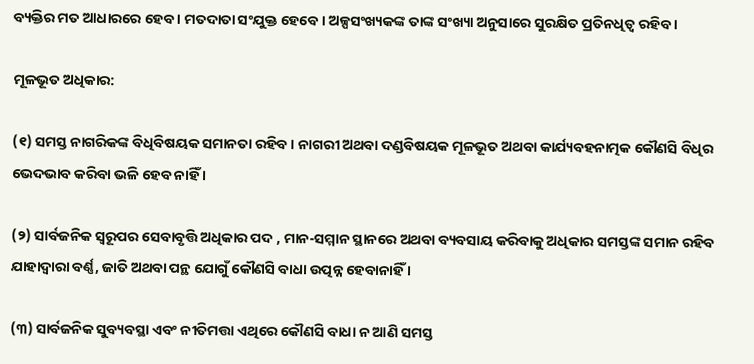ବ୍ୟକ୍ତିର ମତ ଆଧାରରେ ହେବ । ମତଦାତା ସଂଯୁକ୍ତ ହେବେ । ଅଳ୍ପସଂଖ୍ୟକଙ୍କ ତାଙ୍କ ସଂଖ୍ୟା ଅନୁସାରେ ସୁରକ୍ଷିତ ପ୍ରତିନଧିତ୍ୱ ରହିବ ।

ମୂଳଭୂତ ଅଧିକାର:

(୧) ସମସ୍ତ ନାଗରିକଙ୍କ ବିଧିବିଷୟକ ସମାନତା ରହିବ । ନାଗରୀ ଅଥବା ଦଣ୍ଡବିଷୟକ ମୂଳଭୂତ ଅଥବା କାର୍ଯ୍ୟବହନାତ୍ମକ କୌଣସି ବିଧିର ଭେଦଭାବ କରିବା ଭଳି ହେବ ନାହିଁ ।

(୨) ସାର୍ବଜନିକ ସ୍ୱରୂପର ସେବାବୃତ୍ତି ଅଧିକାର ପଦ , ମାନ-ସମ୍ମାନ ସ୍ଥାନରେ ଅଥବା ବ୍ୟବସାୟ କରିବାକୁ ଅଧିକାର ସମସ୍ତଙ୍କ ସମାନ ରହିବ ଯାହାଦ୍ୱାରା ବର୍ଣ୍ଣ, ଜାତି ଅଥବା ପନ୍ଥ ଯୋଗୁଁ କୌଣସି ବାଧା ଉତ୍ପନ୍ନ ହେବାନାହିଁ ।

(୩) ସାର୍ବଜନିକ ସୁବ୍ୟବସ୍ଥା ଏବଂ ନୀତିମତ୍ତା ଏଥିରେ କୌଣସି ବାଧା ନ ଆଣି ସମସ୍ତ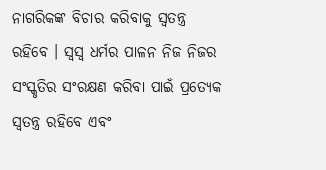ନାଗରିକଙ୍କ ବିଚାର କରିବାକୁ ସ୍ୱତନ୍ତ୍ର ରହିବେ । ସ୍ୱସ୍ୱ ଧର୍ମର ପାଳନ ନିଜ ନିଜର ସଂସ୍କୃତିର ସଂରକ୍ଷଣ କରିବା ପାଇଁ ପ୍ରତ୍ୟେକ ସ୍ୱତନ୍ତ୍ର ରହିବେ ଏବଂ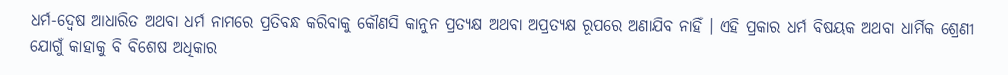ଧର୍ମ-ଦ୍ୱେଷ ଆଧାରିତ ଅଥବା ଧର୍ମ ନାମରେ ପ୍ରତିବନ୍ଧ କରିବାକୁ କୌଣସି କାନୁନ ପ୍ରତ୍ୟକ୍ଷ ଅଥବା ଅପ୍ରତ୍ୟକ୍ଷ ରୂପରେ ଅଣାଯିବ ନାହିଁ । ଏହି ପ୍ରକାର ଧର୍ମ ବିଷୟକ ଅଥବା ଧାର୍ମିକ ଶ୍ରେଣୀ ଯୋଗୁଁ କାହାକୁ ବି ବିଶେଷ ଅଧିକାର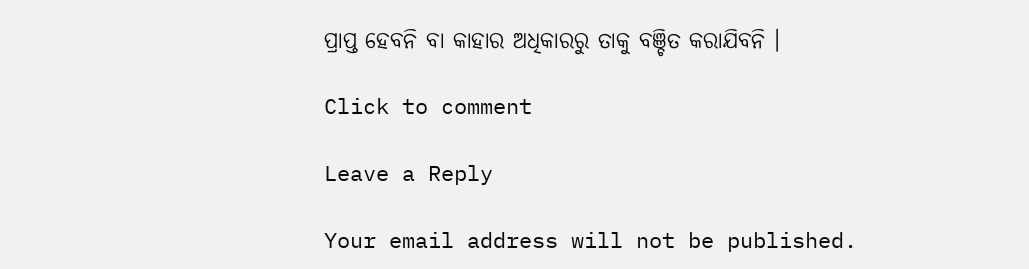ପ୍ରାପ୍ତ ହେବନି ବା କାହାର ଅଧିକାରରୁ ତାକୁ ବଞ୍ଚିତ କରାଯିବନି ।

Click to comment

Leave a Reply

Your email address will not be published.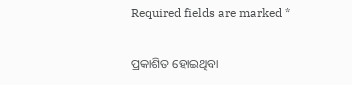Required fields are marked *

ପ୍ରକାଶିତ ହୋଇଥିବା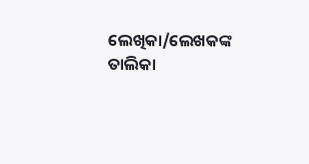ଲେଖିକା/ଲେଖକଙ୍କ ତାଲିକା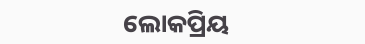ଲୋକପ୍ରିୟ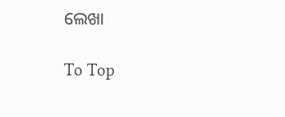ଲେଖା

To Top